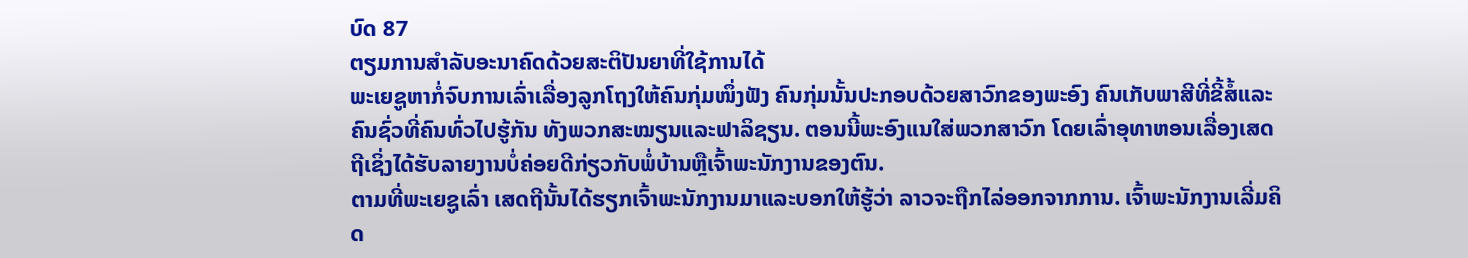ບົດ 87
ຕຽມການສຳລັບອະນາຄົດດ້ວຍສະຕິປັນຍາທີ່ໃຊ້ການໄດ້
ພະເຍຊູຫາກໍ່ຈົບການເລົ່າເລື່ອງລູກໂຖງໃຫ້ຄົນກຸ່ມໜຶ່ງຟັງ ຄົນກຸ່ມນັ້ນປະກອບດ້ວຍສາວົກຂອງພະອົງ ຄົນເກັບພາສີທີ່ຂີ້ສໍ້ແລະຄົນຊົ່ວທີ່ຄົນທົ່ວໄປຮູ້ກັນ ທັງພວກສະໝຽນແລະຟາລິຊຽນ. ຕອນນີ້ພະອົງແນໃສ່ພວກສາວົກ ໂດຍເລົ່າອຸທາຫອນເລື່ອງເສດຖີເຊິ່ງໄດ້ຮັບລາຍງານບໍ່ຄ່ອຍດີກ່ຽວກັບພໍ່ບ້ານຫຼືເຈົ້າພະນັກງານຂອງຕົນ.
ຕາມທີ່ພະເຍຊູເລົ່າ ເສດຖີນັ້ນໄດ້ຮຽກເຈົ້າພະນັກງານມາແລະບອກໃຫ້ຮູ້ວ່າ ລາວຈະຖືກໄລ່ອອກຈາກການ. ເຈົ້າພະນັກງານເລີ່ມຄິດ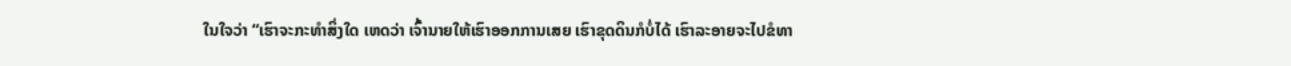ໃນໃຈວ່າ “ເຮົາຈະກະທຳສິ່ງໃດ ເຫດວ່າ ເຈົ້ານາຍໃຫ້ເຮົາອອກການເສຍ ເຮົາຂຸດດິນກໍບໍ່ໄດ້ ເຮົາລະອາຍຈະໄປຂໍທາ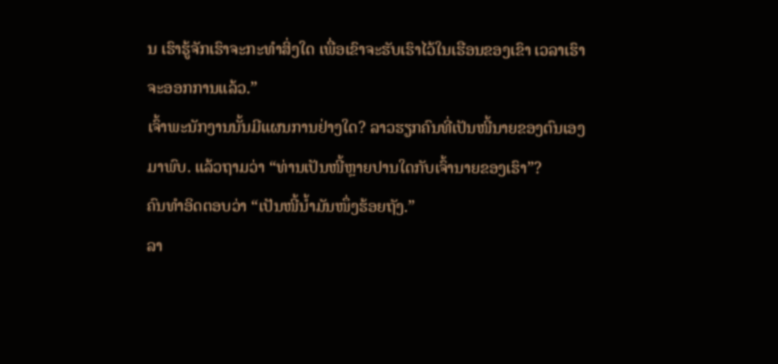ນ ເຮົາຮູ້ຈັກເຮົາຈະກະທຳສິ່ງໃດ ເພື່ອເຂົາຈະຮັບເຮົາໄວ້ໃນເຮືອນຂອງເຂົາ ເວລາເຮົາຈະອອກການແລ້ວ.”
ເຈົ້າພະນັກງານນັ້ນມີແຜນການຢ່າງໃດ? ລາວຮຽກຄົນທີ່ເປັນໜີ້ນາຍຂອງຕົນເອງມາພົບ. ແລ້ວຖາມວ່າ “ທ່ານເປັນໜີ້ຫຼາຍປານໃດກັບເຈົ້ານາຍຂອງເຮົາ”?
ຄົນທຳອິດຕອບວ່າ “ເປັນໜີ້ນ້ຳມັນໜຶ່ງຮ້ອຍຖັງ.”
ລາ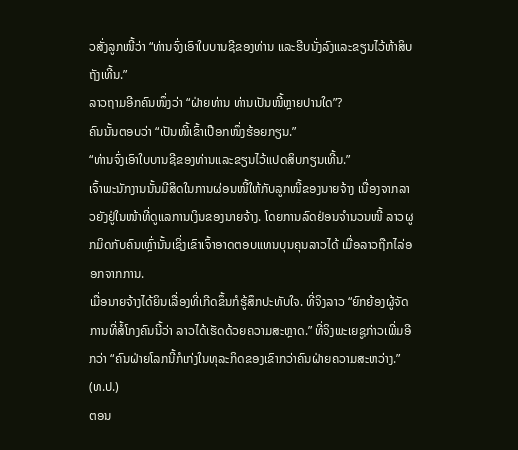ວສັ່ງລູກໜີ້ວ່າ “ທ່ານຈົ່ງເອົາໃບບານຊີຂອງທ່ານ ແລະຮີບນັ່ງລົງແລະຂຽນໄວ້ຫ້າສິບຖັງເທີ້ນ.”
ລາວຖາມອີກຄົນໜຶ່ງວ່າ “ຝ່າຍທ່ານ ທ່ານເປັນໜີ້ຫຼາຍປານໃດ”?
ຄົນນັ້ນຕອບວ່າ “ເປັນໜີ້ເຂົ້າເປືອກໜຶ່ງຮ້ອຍກຽນ.”
“ທ່ານຈົ່ງເອົາໃບບານຊີຂອງທ່ານແລະຂຽນໄວ້ແປດສິບກຽນເທີ້ນ.”
ເຈົ້າພະນັກງານນັ້ນມີສິດໃນການຜ່ອນໜີ້ໃຫ້ກັບລູກໜີ້ຂອງນາຍຈ້າງ ເນື່ອງຈາກລາວຍັງຢູ່ໃນໜ້າທີ່ດູແລການເງິນຂອງນາຍຈ້າງ. ໂດຍການລົດຢ່ອນຈຳນວນໜີ້ ລາວຜູກມິດກັບຄົນເຫຼົ່ານັ້ນເຊິ່ງເຂົາເຈົ້າອາດຕອບແທນບຸນຄຸນລາວໄດ້ ເມື່ອລາວຖືກໄລ່ອອກຈາກການ.
ເມື່ອນາຍຈ້າງໄດ້ຍິນເລື່ອງທີ່ເກີດຂຶ້ນກໍຮູ້ສຶກປະທັບໃຈ. ທີ່ຈິງລາວ “ຍົກຍ້ອງຜູ້ຈັດການທີ່ສໍ້ໂກງຄົນນີ້ວ່າ ລາວໄດ້ເຮັດດ້ວຍຄວາມສະຫຼາດ.” ທີ່ຈິງພະເຍຊູກ່າວເພີ່ມອີກວ່າ “ຄົນຝ່າຍໂລກນີ້ກໍເກ່ງໃນທຸລະກິດຂອງເຂົາກວ່າຄົນຝ່າຍຄວາມສະຫວ່າງ.” (ທ.ປ.)
ຕອນ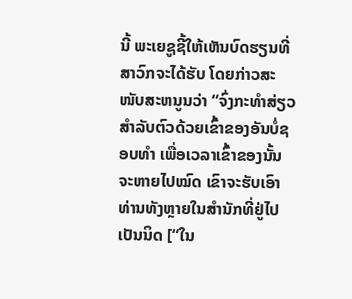ນີ້ ພະເຍຊູຊີ້ໃຫ້ເຫັນບົດຮຽນທີ່ສາວົກຈະໄດ້ຮັບ ໂດຍກ່າວສະໜັບສະຫນູນວ່າ “ຈົ່ງກະທຳສ່ຽວສຳລັບຕົວດ້ວຍເຂົ້າຂອງອັນບໍ່ຊອບທຳ ເພື່ອເວລາເຂົ້າຂອງນັ້ນຈະຫາຍໄປໝົດ ເຂົາຈະຮັບເອົາທ່ານທັງຫຼາຍໃນສຳນັກທີ່ຢູ່ໄປເປັນນິດ [“ໃນ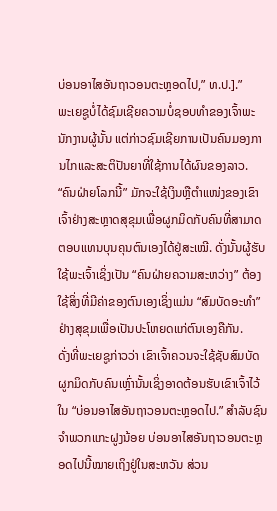ບ່ອນອາໄສອັນຖາວອນຕະຫຼອດໄປ,” ທ.ປ.].”
ພະເຍຊູບໍ່ໄດ້ຊົມເຊີຍຄວາມບໍ່ຊອບທຳຂອງເຈົ້າພະນັກງານຜູ້ນັ້ນ ແຕ່ກ່າວຊົມເຊີຍການເປັນຄົນມອງການໄກແລະສະຕິປັນຍາທີ່ໃຊ້ການໄດ້ຜົນຂອງລາວ. “ຄົນຝ່າຍໂລກນີ້” ມັກຈະໃຊ້ເງິນຫຼືຕຳແໜ່ງຂອງເຂົາເຈົ້າຢ່າງສະຫຼາດສຸຂຸມເພື່ອຜູກມິດກັບຄົນທີ່ສາມາດຕອບແທນບຸນຄຸນຕົນເອງໄດ້ຢູ່ສະເໝີ. ດັ່ງນັ້ນຜູ້ຮັບໃຊ້ພະເຈົ້າເຊິ່ງເປັນ “ຄົນຝ່າຍຄວາມສະຫວ່າງ” ຕ້ອງໃຊ້ສິ່ງທີ່ມີຄ່າຂອງຕົນເອງເຊິ່ງແມ່ນ “ສົມບັດອະທຳ” ຢ່າງສຸຂຸມເພື່ອເປັນປະໂຫຍດແກ່ຕົນເອງຄືກັນ.
ດັ່ງທີ່ພະເຍຊູກ່າວວ່າ ເຂົາເຈົ້າຄວນຈະໃຊ້ຊັບສົມບັດຜູກມິດກັບຄົນເຫຼົ່ານັ້ນເຊິ່ງອາດຕ້ອນຮັບເຂົາເຈົ້າໄວ້ໃນ “ບ່ອນອາໄສອັນຖາວອນຕະຫຼອດໄປ.” ສຳລັບຊົນຈຳພວກແກະຝູງນ້ອຍ ບ່ອນອາໄສອັນຖາວອນຕະຫຼອດໄປນີ້ໝາຍເຖິງຢູ່ໃນສະຫວັນ ສ່ວນ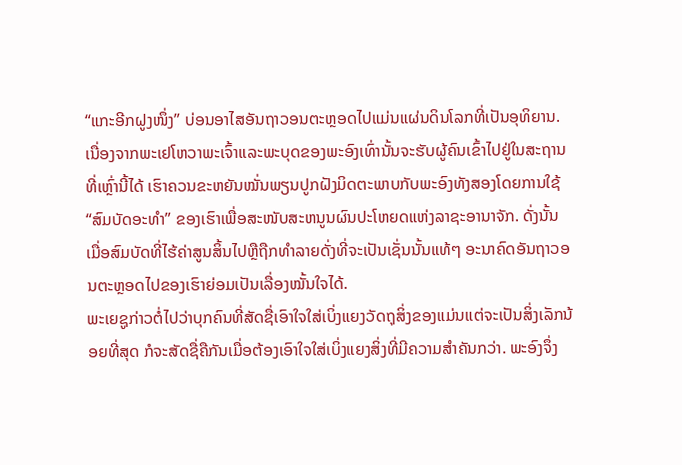“ແກະອີກຝູງໜຶ່ງ” ບ່ອນອາໄສອັນຖາວອນຕະຫຼອດໄປແມ່ນແຜ່ນດິນໂລກທີ່ເປັນອຸທິຍານ. ເນື່ອງຈາກພະເຢໂຫວາພະເຈົ້າແລະພະບຸດຂອງພະອົງເທົ່ານັ້ນຈະຮັບຜູ້ຄົນເຂົ້າໄປຢູ່ໃນສະຖານທີ່ເຫຼົ່ານີ້ໄດ້ ເຮົາຄວນຂະຫຍັນໝັ່ນພຽນປູກຝັງມິດຕະພາບກັບພະອົງທັງສອງໂດຍການໃຊ້ “ສົມບັດອະທຳ” ຂອງເຮົາເພື່ອສະໜັບສະຫນູນຜົນປະໂຫຍດແຫ່ງລາຊະອານາຈັກ. ດັ່ງນັ້ນ ເມື່ອສົມບັດທີ່ໄຮ້ຄ່າສູນສິ້ນໄປຫຼືຖືກທຳລາຍດັ່ງທີ່ຈະເປັນເຊັ່ນນັ້ນແທ້ໆ ອະນາຄົດອັນຖາວອນຕະຫຼອດໄປຂອງເຮົາຍ່ອມເປັນເລື່ອງໝັ້ນໃຈໄດ້.
ພະເຍຊູກ່າວຕໍ່ໄປວ່າບຸກຄົນທີ່ສັດຊື່ເອົາໃຈໃສ່ເບິ່ງແຍງວັດຖຸສິ່ງຂອງແມ່ນແຕ່ຈະເປັນສິ່ງເລັກນ້ອຍທີ່ສຸດ ກໍຈະສັດຊື່ຄືກັນເມື່ອຕ້ອງເອົາໃຈໃສ່ເບິ່ງແຍງສິ່ງທີ່ມີຄວາມສຳຄັນກວ່າ. ພະອົງຈຶ່ງ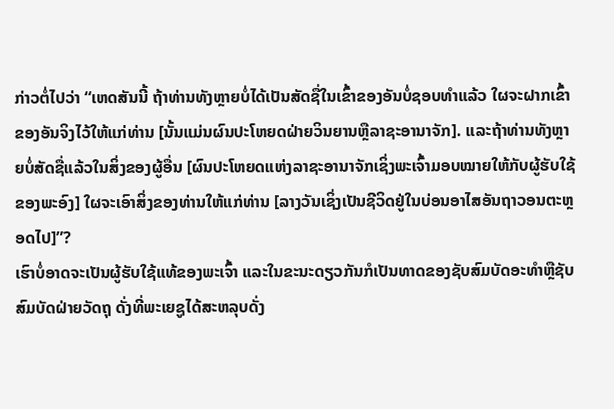ກ່າວຕໍ່ໄປວ່າ “ເຫດສັນນີ້ ຖ້າທ່ານທັງຫຼາຍບໍ່ໄດ້ເປັນສັດຊື່ໃນເຂົ້າຂອງອັນບໍ່ຊອບທຳແລ້ວ ໃຜຈະຝາກເຂົ້າຂອງອັນຈິງໄວ້ໃຫ້ແກ່ທ່ານ [ນັ້ນແມ່ນຜົນປະໂຫຍດຝ່າຍວິນຍານຫຼືລາຊະອານາຈັກ]. ແລະຖ້າທ່ານທັງຫຼາຍບໍ່ສັດຊື່ແລ້ວໃນສິ່ງຂອງຜູ້ອື່ນ [ຜົນປະໂຫຍດແຫ່ງລາຊະອານາຈັກເຊິ່ງພະເຈົ້າມອບໝາຍໃຫ້ກັບຜູ້ຮັບໃຊ້ຂອງພະອົງ] ໃຜຈະເອົາສິ່ງຂອງທ່ານໃຫ້ແກ່ທ່ານ [ລາງວັນເຊິ່ງເປັນຊີວິດຢູ່ໃນບ່ອນອາໄສອັນຖາວອນຕະຫຼອດໄປ]”?
ເຮົາບໍ່ອາດຈະເປັນຜູ້ຮັບໃຊ້ແທ້ຂອງພະເຈົ້າ ແລະໃນຂະນະດຽວກັນກໍເປັນທາດຂອງຊັບສົມບັດອະທຳຫຼືຊັບສົມບັດຝ່າຍວັດຖຸ ດັ່ງທີ່ພະເຍຊູໄດ້ສະຫລຸບດັ່ງ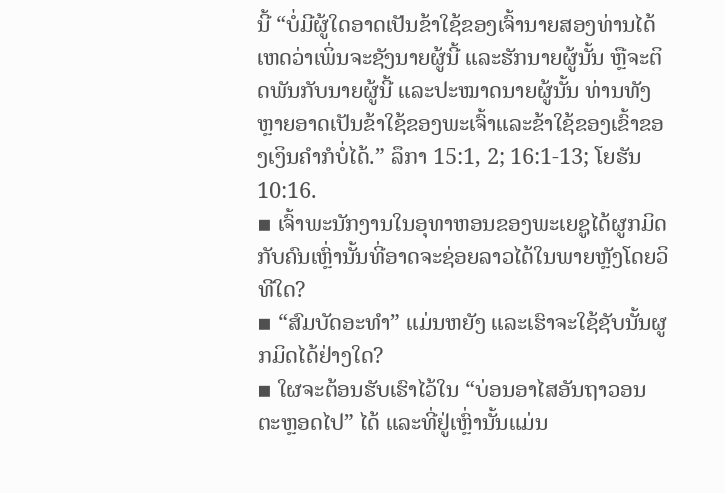ນີ້ “ບໍ່ມີຜູ້ໃດອາດເປັນຂ້າໃຊ້ຂອງເຈົ້ານາຍສອງທ່ານໄດ້ ເຫດວ່າເພິ່ນຈະຊັງນາຍຜູ້ນີ້ ແລະຮັກນາຍຜູ້ນັ້ນ ຫຼືຈະຕິດພັນກັບນາຍຜູ້ນີ້ ແລະປະໝາດນາຍຜູ້ນັ້ນ ທ່ານທັງຫຼາຍອາດເປັນຂ້າໃຊ້ຂອງພະເຈົ້າແລະຂ້າໃຊ້ຂອງເຂົ້າຂອງເງິນຄຳກໍບໍ່ໄດ້.” ລຶກາ 15:1, 2; 16:1-13; ໂຍຮັນ 10:16.
▪ ເຈົ້າພະນັກງານໃນອຸທາຫອນຂອງພະເຍຊູໄດ້ຜູກມິດກັບຄົນເຫຼົ່ານັ້ນທີ່ອາດຈະຊ່ອຍລາວໄດ້ໃນພາຍຫຼັງໂດຍວິທີໃດ?
▪ “ສົມບັດອະທຳ” ແມ່ນຫຍັງ ແລະເຮົາຈະໃຊ້ຊັບນັ້ນຜູກມິດໄດ້ຢ່າງໃດ?
▪ ໃຜຈະຕ້ອນຮັບເຮົາໄວ້ໃນ “ບ່ອນອາໄສອັນຖາວອນຕະຫຼອດໄປ” ໄດ້ ແລະທີ່ຢູ່ເຫຼົ່ານັ້ນແມ່ນ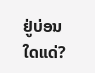ຢູ່ບ່ອນໃດແດ່?